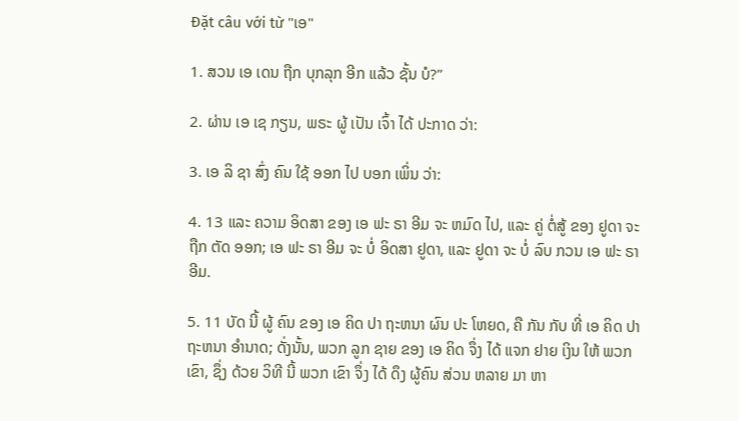Đặt câu với từ "ເອ"

1. ສວນ ເອ ເດນ ຖືກ ບຸກລຸກ ອີກ ແລ້ວ ຊັ້ນ ບໍ?”

2. ຜ່ານ ເອ ເຊ ກຽນ, ພຣະ ຜູ້ ເປັນ ເຈົ້າ ໄດ້ ປະກາດ ວ່າ:

3. ເອ ລິ ຊາ ສົ່ງ ຄົນ ໃຊ້ ອອກ ໄປ ບອກ ເພິ່ນ ວ່າ:

4. 13 ແລະ ຄວາມ ອິດສາ ຂອງ ເອ ຟະ ຣາ ອີມ ຈະ ຫມົດ ໄປ, ແລະ ຄູ່ ຕໍ່ສູ້ ຂອງ ຢູດາ ຈະ ຖືກ ຕັດ ອອກ; ເອ ຟະ ຣາ ອີມ ຈະ ບໍ່ ອິດສາ ຢູດາ, ແລະ ຢູດາ ຈະ ບໍ່ ລົບ ກວນ ເອ ຟະ ຣາ ອີມ.

5. 11 ບັດ ນີ້ ຜູ້ ຄົນ ຂອງ ເອ ຄິດ ປາ ຖະຫນາ ຜົນ ປະ ໂຫຍດ, ຄື ກັນ ກັບ ທີ່ ເອ ຄິດ ປາ ຖະຫນາ ອໍານາດ; ດັ່ງນັ້ນ, ພວກ ລູກ ຊາຍ ຂອງ ເອ ຄິດ ຈຶ່ງ ໄດ້ ແຈກ ຢາຍ ເງິນ ໃຫ້ ພວກ ເຂົາ, ຊຶ່ງ ດ້ວຍ ວິທີ ນີ້ ພວກ ເຂົາ ຈຶ່ງ ໄດ້ ດຶງ ຜູ້ຄົນ ສ່ວນ ຫລາຍ ມາ ຫາ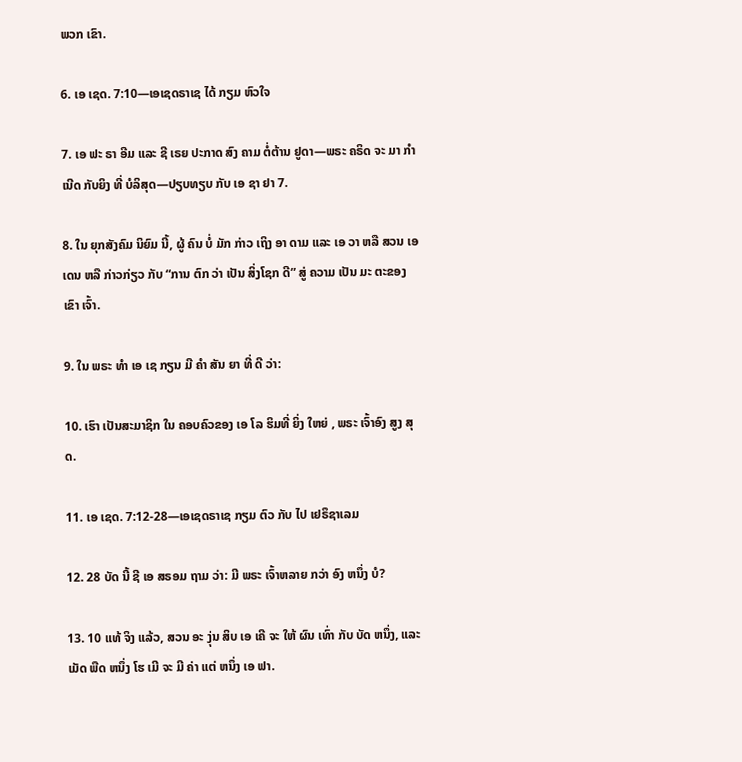ພວກ ເຂົາ.

6. ເອ ເຊດ. 7:10—ເອເຊດຣາເຊ ໄດ້ ກຽມ ຫົວໃຈ

7. ເອ ຟະ ຣາ ອີມ ແລະ ຊີ ເຣຍ ປະກາດ ສົງ ຄາມ ຕໍ່ຕ້ານ ຢູດາ—ພຣະ ຄຣິດ ຈະ ມາ ກໍາເນີດ ກັບຍິງ ທີ່ ບໍລິສຸດ—ປຽບທຽບ ກັບ ເອ ຊາ ຢາ 7.

8. ໃນ ຍຸກສັງຄົມ ນິຍົມ ນີ້, ຜູ້ ຄົນ ບໍ່ ມັກ ກ່າວ ເຖິງ ອາ ດາມ ແລະ ເອ ວາ ຫລື ສວນ ເອ ເດນ ຫລື ກ່າວກ່ຽວ ກັບ “ການ ຕົກ ວ່າ ເປັນ ສິ່ງໂຊກ ດີ” ສູ່ ຄວາມ ເປັນ ມະ ຕະຂອງ ເຂົາ ເຈົ້າ.

9. ໃນ ພຣະ ທໍາ ເອ ເຊ ກຽນ ມີ ຄໍາ ສັນ ຍາ ທີ່ ດີ ວ່າ:

10. ເຮົາ ເປັນສະມາຊິກ ໃນ ຄອບຄົວຂອງ ເອ ໂລ ຮິມທີ່ ຍິ່ງ ໃຫຍ່ , ພຣະ ເຈົ້າອົງ ສູງ ສຸດ.

11. ເອ ເຊດ. 7:12-28—ເອເຊດຣາເຊ ກຽມ ຕົວ ກັບ ໄປ ເຢຣຶຊາເລມ

12. 28 ບັດ ນີ້ ຊີ ເອ ສຣອມ ຖາມ ວ່າ: ມີ ພຣະ ເຈົ້າຫລາຍ ກວ່າ ອົງ ຫນຶ່ງ ບໍ?

13. 10 ແທ້ ຈິງ ແລ້ວ, ສວນ ອະ ງຸ່ນ ສິບ ເອ ເຄີ ຈະ ໃຫ້ ຜົນ ເທົ່າ ກັບ ບັດ ຫນຶ່ງ, ແລະ ເມັດ ພືດ ຫນຶ່ງ ໂຮ ເມີ ຈະ ມີ ຄ່າ ແຕ່ ຫນຶ່ງ ເອ ຟາ.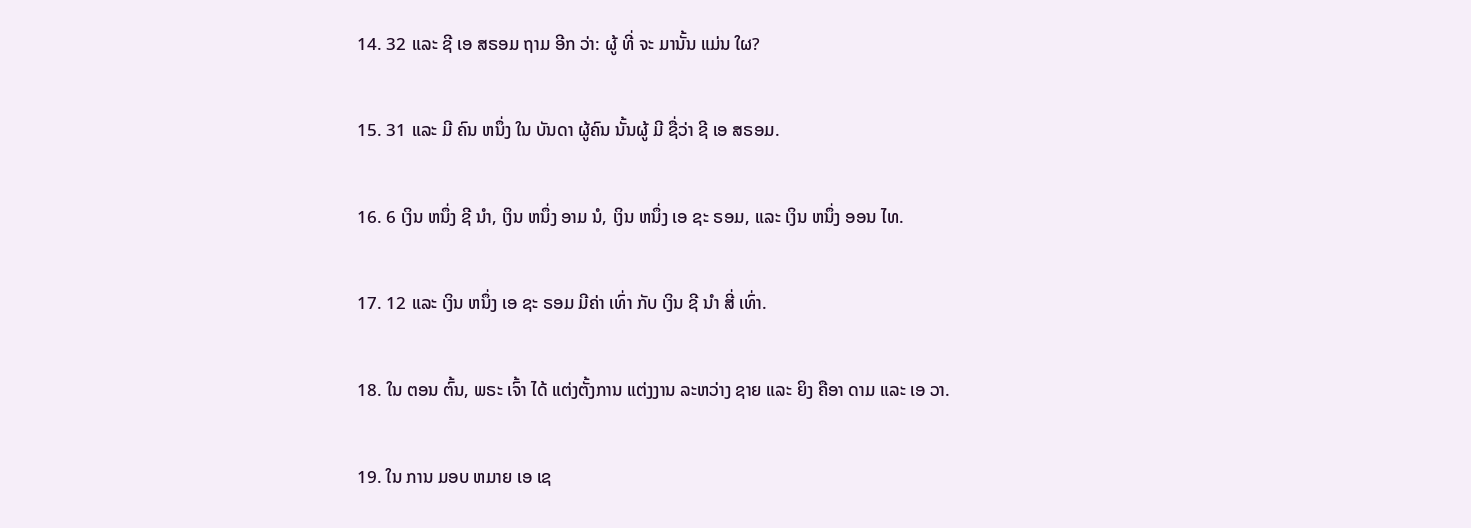14. 32 ແລະ ຊີ ເອ ສຣອມ ຖາມ ອີກ ວ່າ: ຜູ້ ທີ່ ຈະ ມານັ້ນ ແມ່ນ ໃຜ?

15. 31 ແລະ ມີ ຄົນ ຫນຶ່ງ ໃນ ບັນດາ ຜູ້ຄົນ ນັ້ນຜູ້ ມີ ຊື່ວ່າ ຊີ ເອ ສຣອມ.

16. 6 ເງິນ ຫນຶ່ງ ຊີ ນໍາ, ເງິນ ຫນຶ່ງ ອາມ ນໍ, ເງິນ ຫນຶ່ງ ເອ ຊະ ຣອມ, ແລະ ເງິນ ຫນຶ່ງ ອອນ ໄທ.

17. 12 ແລະ ເງິນ ຫນຶ່ງ ເອ ຊະ ຣອມ ມີຄ່າ ເທົ່າ ກັບ ເງິນ ຊີ ນໍາ ສີ່ ເທົ່າ.

18. ໃນ ຕອນ ຕົ້ນ, ພຣະ ເຈົ້າ ໄດ້ ແຕ່ງຕັ້ງການ ແຕ່ງງານ ລະຫວ່າງ ຊາຍ ແລະ ຍິງ ຄືອາ ດາມ ແລະ ເອ ວາ.

19. ໃນ ການ ມອບ ຫມາຍ ເອ ເຊ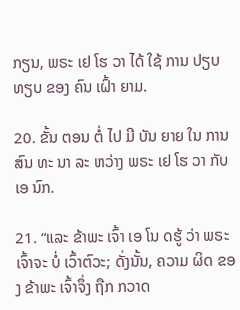ກຽນ, ພຣະ ເຢ ໂຮ ວາ ໄດ້ ໃຊ້ ການ ປຽບ ທຽບ ຂອງ ຄົນ ເຝົ້າ ຍາມ.

20. ຂັ້ນ ຕອນ ຕໍ່ ໄປ ມີ ບັນ ຍາຍ ໃນ ການ ສົນ ທະ ນາ ລະ ຫວ່າງ ພຣະ ເຢ ໂຮ ວາ ກັບ ເອ ນົກ.

21. “ແລະ ຂ້າພະ ເຈົ້າ ເອ ໂນ ດຮູ້ ວ່າ ພຣະ ເຈົ້າຈະ ບໍ່ ເວົ້າຕົວະ; ດັ່ງນັ້ນ, ຄວາມ ຜິດ ຂອງ ຂ້າພະ ເຈົ້າຈຶ່ງ ຖືກ ກວາດ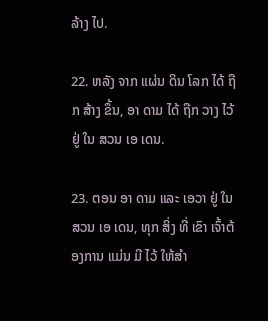ລ້າງ ໄປ.

22. ຫລັງ ຈາກ ແຜ່ນ ດິນ ໂລກ ໄດ້ ຖືກ ສ້າງ ຂຶ້ນ, ອາ ດາມ ໄດ້ ຖືກ ວາງ ໄວ້ ຢູ່ ໃນ ສວນ ເອ ເດນ.

23. ຕອນ ອາ ດາມ ແລະ ເອວາ ຢູ່ ໃນ ສວນ ເອ ເດນ, ທຸກ ສິ່ງ ທີ່ ເຂົາ ເຈົ້າຕ້ອງການ ແມ່ນ ມີ ໄວ້ ໃຫ້ສໍາ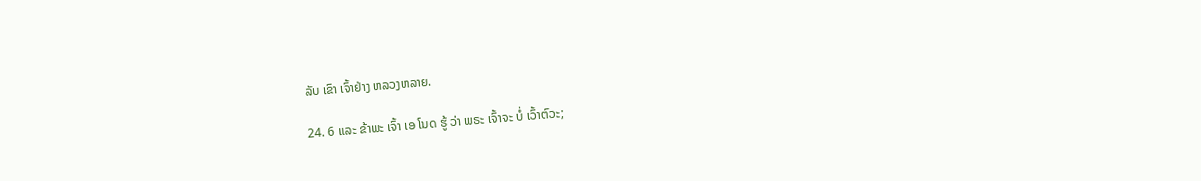ລັບ ເຂົາ ເຈົ້າຢ່າງ ຫລວງຫລາຍ.

24. 6 ແລະ ຂ້າພະ ເຈົ້າ ເອ ໂນດ ຮູ້ ວ່າ ພຣະ ເຈົ້າຈະ ບໍ່ ເວົ້າຕົວະ;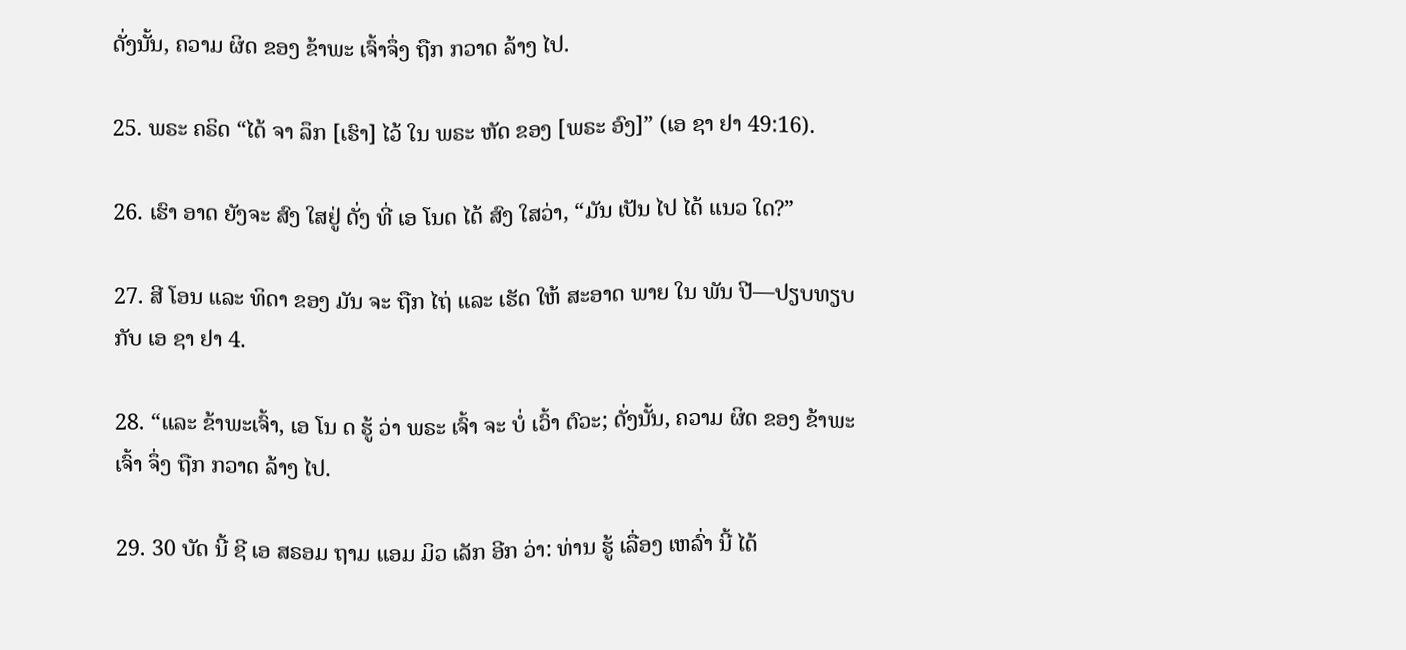ດັ່ງນັ້ນ, ຄວາມ ຜິດ ຂອງ ຂ້າພະ ເຈົ້າຈຶ່ງ ຖືກ ກວາດ ລ້າງ ໄປ.

25. ພຣະ ຄຣິດ “ໄດ້ ຈາ ລຶກ [ເຮົາ] ໄວ້ ໃນ ພຣະ ຫັດ ຂອງ [ພຣະ ອົງ]” (ເອ ຊາ ຢາ 49:16).

26. ເຮົາ ອາດ ຍັງຈະ ສົງ ໃສຢູ່ ດັ່ງ ທີ່ ເອ ໂນດ ໄດ້ ສົງ ໃສວ່າ, “ມັນ ເປັນ ໄປ ໄດ້ ແນວ ໃດ?”

27. ສີ ໂອນ ແລະ ທິດາ ຂອງ ມັນ ຈະ ຖືກ ໄຖ່ ແລະ ເຮັດ ໃຫ້ ສະອາດ ພາຍ ໃນ ພັນ ປີ—ປຽບທຽບ ກັບ ເອ ຊາ ຢາ 4.

28. “ແລະ ຂ້າພະເຈົ້າ, ເອ ໂນ ດ ຮູ້ ວ່າ ພຣະ ເຈົ້າ ຈະ ບໍ່ ເວົ້າ ຕົວະ; ດັ່ງນັ້ນ, ຄວາມ ຜິດ ຂອງ ຂ້າພະເຈົ້າ ຈຶ່ງ ຖືກ ກວາດ ລ້າງ ໄປ.

29. 30 ບັດ ນີ້ ຊີ ເອ ສຣອມ ຖາມ ແອມ ມິວ ເລັກ ອີກ ວ່າ: ທ່ານ ຮູ້ ເລື່ອງ ເຫລົ່າ ນີ້ ໄດ້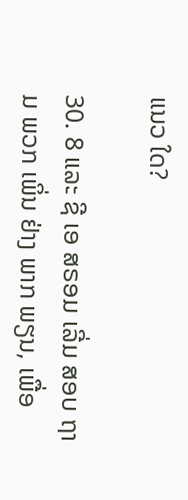ແນວ ໃດ?

30. 8 ແລະ ຊີ ເອ ສຣອມ ເລີ່ມ ສອບ ຖາມ ພວກ ເພິ່ນ ຢ່າງ ພາກ ພຽນ, ເພື່ອ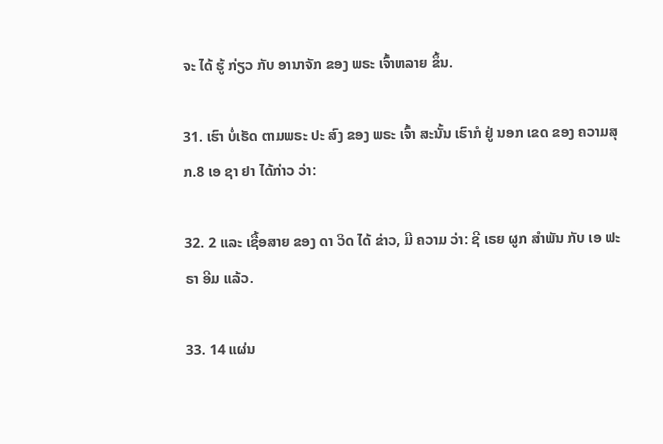ຈະ ໄດ້ ຮູ້ ກ່ຽວ ກັບ ອານາຈັກ ຂອງ ພຣະ ເຈົ້າຫລາຍ ຂຶ້ນ.

31. ເຮົາ ບໍ່ເຮັດ ຕາມພຣະ ປະ ສົງ ຂອງ ພຣະ ເຈົ້າ ສະນັ້ນ ເຮົາກໍ ຢູ່ ນອກ ເຂດ ຂອງ ຄວາມສຸກ.8 ເອ ຊາ ຢາ ໄດ້ກ່າວ ວ່າ:

32. 2 ແລະ ເຊື້ອສາຍ ຂອງ ດາ ວິດ ໄດ້ ຂ່າວ, ມີ ຄວາມ ວ່າ: ຊີ ເຣຍ ຜູກ ສໍາພັນ ກັບ ເອ ຟະ ຣາ ອີມ ແລ້ວ.

33. 14 ແຜ່ນ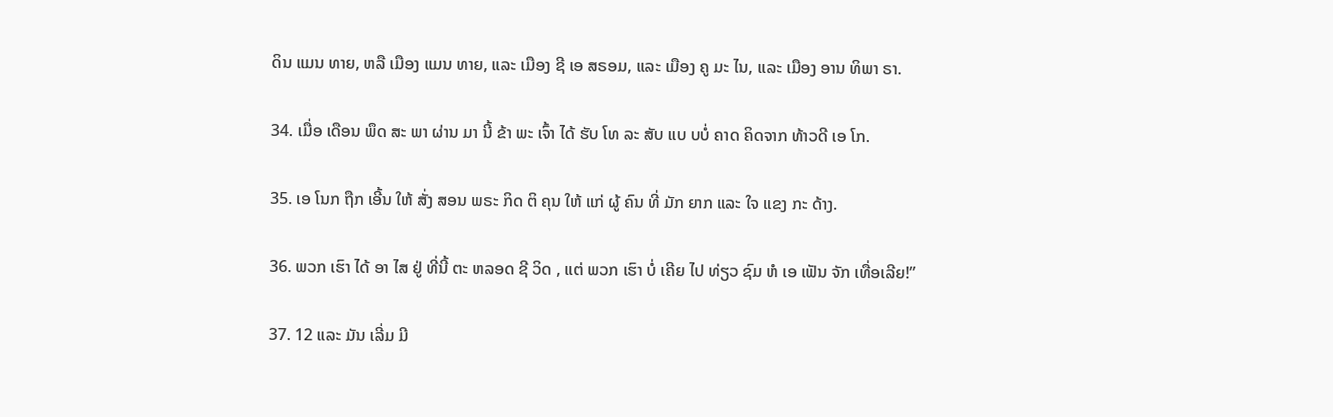ດິນ ແມນ ທາຍ, ຫລື ເມືອງ ແມນ ທາຍ, ແລະ ເມືອງ ຊີ ເອ ສຣອມ, ແລະ ເມືອງ ຄູ ມະ ໄນ, ແລະ ເມືອງ ອານ ທິພາ ຣາ.

34. ເມື່ອ ເດືອນ ພຶດ ສະ ພາ ຜ່ານ ມາ ນີ້ ຂ້າ ພະ ເຈົ້າ ໄດ້ ຮັບ ໂທ ລະ ສັບ ແບ ບບໍ່ ຄາດ ຄິດຈາກ ທ້າວດີ ເອ ໂກ.

35. ເອ ໂນກ ຖືກ ເອີ້ນ ໃຫ້ ສັ່ງ ສອນ ພຣະ ກິດ ຕິ ຄຸນ ໃຫ້ ແກ່ ຜູ້ ຄົນ ທີ່ ມັກ ຍາກ ແລະ ໃຈ ແຂງ ກະ ດ້າງ.

36. ພວກ ເຮົາ ໄດ້ ອາ ໄສ ຢູ່ ທີ່ນີ້ ຕະ ຫລອດ ຊີ ວິດ , ແຕ່ ພວກ ເຮົາ ບໍ່ ເຄີຍ ໄປ ທ່ຽວ ຊົມ ຫໍ ເອ ເຟັນ ຈັກ ເທື່ອເລີຍ!”

37. 12 ແລະ ມັນ ເລີ່ມ ມີ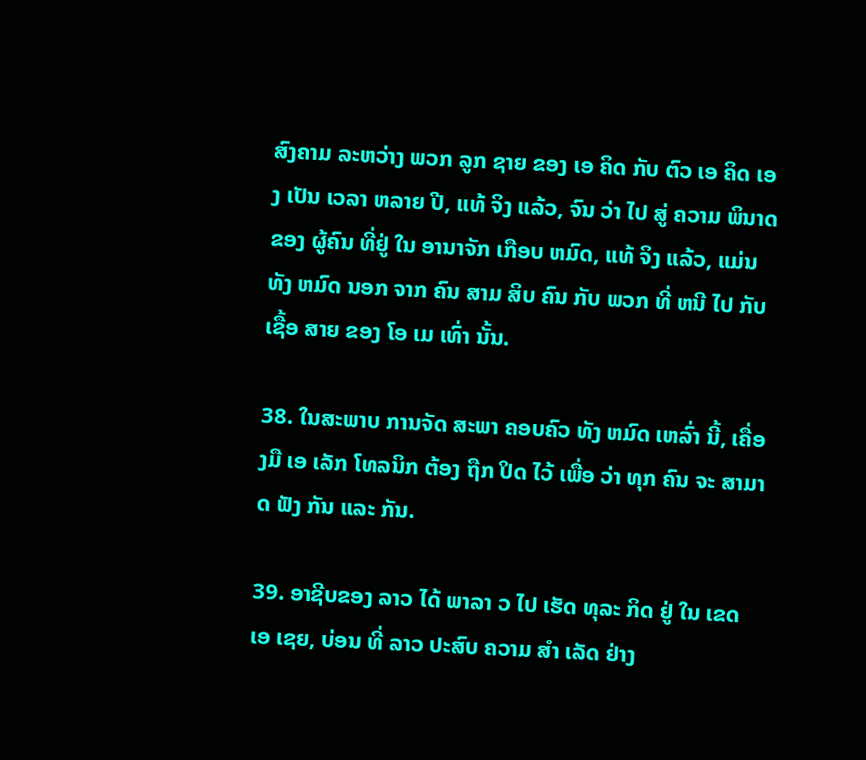ສົງຄາມ ລະຫວ່າງ ພວກ ລູກ ຊາຍ ຂອງ ເອ ຄິດ ກັບ ຕົວ ເອ ຄິດ ເອງ ເປັນ ເວລາ ຫລາຍ ປີ, ແທ້ ຈິງ ແລ້ວ, ຈົນ ວ່າ ໄປ ສູ່ ຄວາມ ພິນາດ ຂອງ ຜູ້ຄົນ ທີ່ຢູ່ ໃນ ອານາຈັກ ເກືອບ ຫມົດ, ແທ້ ຈິງ ແລ້ວ, ແມ່ນ ທັງ ຫມົດ ນອກ ຈາກ ຄົນ ສາມ ສິບ ຄົນ ກັບ ພວກ ທີ່ ຫນີ ໄປ ກັບ ເຊື້ອ ສາຍ ຂອງ ໂອ ເມ ເທົ່າ ນັ້ນ.

38. ໃນສະພາບ ການຈັດ ສະພາ ຄອບຄົວ ທັງ ຫມົດ ເຫລົ່າ ນີ້, ເຄື່ອງມື ເອ ເລັກ ໂທລນິກ ຕ້ອງ ຖືກ ປິດ ໄວ້ ເພື່ອ ວ່າ ທຸກ ຄົນ ຈະ ສາມາດ ຟັງ ກັນ ແລະ ກັນ.

39. ອາຊີບຂອງ ລາວ ໄດ້ ພາລາ ວ ໄປ ເຮັດ ທຸລະ ກິດ ຢູ່ ໃນ ເຂດ ເອ ເຊຍ, ບ່ອນ ທີ່ ລາວ ປະສົບ ຄວາມ ສໍາ ເລັດ ຢ່າງ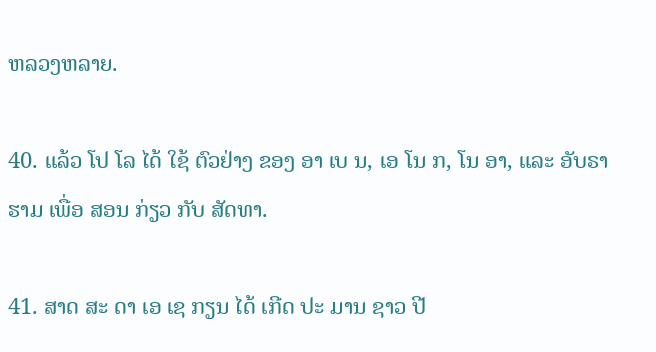ຫລວງຫລາຍ.

40. ແລ້ວ ໂປ ໂລ ໄດ້ ໃຊ້ ຕົວຢ່າງ ຂອງ ອາ ເບ ນ, ເອ ໂນ ກ, ໂນ ອາ, ແລະ ອັບຣາຮາມ ເພື່ອ ສອນ ກ່ຽວ ກັບ ສັດທາ.

41. ສາດ ສະ ດາ ເອ ເຊ ກຽນ ໄດ້ ເກີດ ປະ ມານ ຊາວ ປີ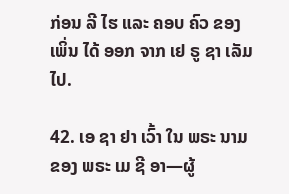ກ່ອນ ລີ ໄຮ ແລະ ຄອບ ຄົວ ຂອງ ເພິ່ນ ໄດ້ ອອກ ຈາກ ເຢ ຣູ ຊາ ເລັມ ໄປ.

42. ເອ ຊາ ຢາ ເວົ້າ ໃນ ພຣະ ນາມ ຂອງ ພຣະ ເມ ຊີ ອາ—ຜູ້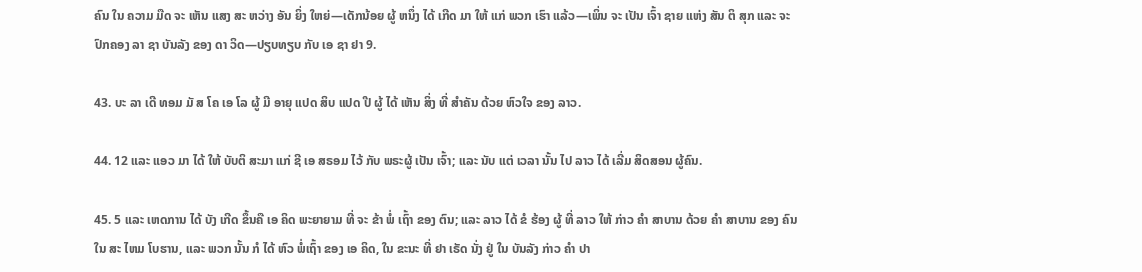ຄົນ ໃນ ຄວາມ ມືດ ຈະ ເຫັນ ແສງ ສະ ຫວ່າງ ອັນ ຍິ່ງ ໃຫຍ່—ເດັກນ້ອຍ ຜູ້ ຫນຶ່ງ ໄດ້ ເກີດ ມາ ໃຫ້ ແກ່ ພວກ ເຮົາ ແລ້ວ—ເພິ່ນ ຈະ ເປັນ ເຈົ້າ ຊາຍ ແຫ່ງ ສັນ ຕິ ສຸກ ແລະ ຈະ ປົກຄອງ ລາ ຊາ ບັນລັງ ຂອງ ດາ ວິດ—ປຽບທຽບ ກັບ ເອ ຊາ ຢາ 9.

43. ບະ ລາ ເດີ ທອມ ມັ ສ ໂຄ ເອ ໂລ ຜູ້ ມີ ອາຍຸ ແປດ ສິບ ແປດ ປີ ຜູ້ ໄດ້ ເຫັນ ສິ່ງ ທີ່ ສໍາຄັນ ດ້ວຍ ຫົວໃຈ ຂອງ ລາວ.

44. 12 ແລະ ແອວ ມາ ໄດ້ ໃຫ້ ບັບຕິ ສະມາ ແກ່ ຊີ ເອ ສຣອມ ໄວ້ ກັບ ພຣະຜູ້ ເປັນ ເຈົ້າ; ແລະ ນັບ ແຕ່ ເວລາ ນັ້ນ ໄປ ລາວ ໄດ້ ເລີ່ມ ສິດສອນ ຜູ້ຄົນ.

45. 5 ແລະ ເຫດການ ໄດ້ ບັງ ເກີດ ຂຶ້ນຄື ເອ ຄິດ ພະຍາຍາມ ທີ່ ຈະ ຂ້າ ພໍ່ ເຖົ້າ ຂອງ ຕົນ; ແລະ ລາວ ໄດ້ ຂໍ ຮ້ອງ ຜູ້ ທີ່ ລາວ ໃຫ້ ກ່າວ ຄໍາ ສາບານ ດ້ວຍ ຄໍາ ສາບານ ຂອງ ຄົນ ໃນ ສະ ໄຫມ ໂບຮານ, ແລະ ພວກ ນັ້ນ ກໍ ໄດ້ ຫົວ ພໍ່ເຖົ້າ ຂອງ ເອ ຄິດ, ໃນ ຂະນະ ທີ່ ຢາ ເຣັດ ນັ່ງ ຢູ່ ໃນ ບັນລັງ ກ່າວ ຄໍາ ປາ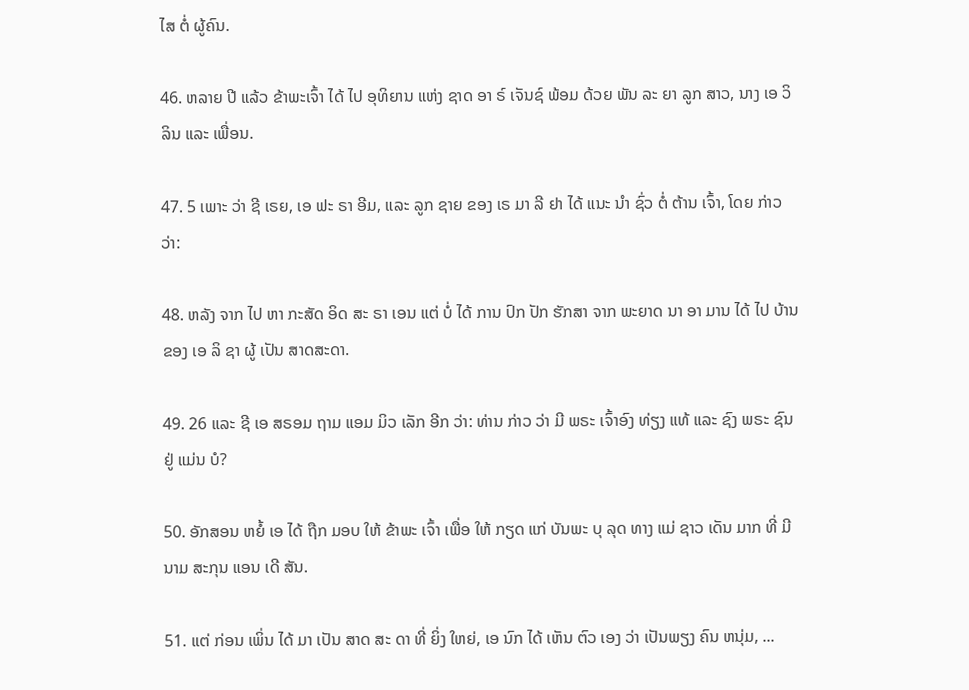ໄສ ຕໍ່ ຜູ້ຄົນ.

46. ຫລາຍ ປີ ແລ້ວ ຂ້າພະເຈົ້າ ໄດ້ ໄປ ອຸທິຍານ ແຫ່ງ ຊາດ ອາ ຣ໌ ເຈັນຊ໌ ພ້ອມ ດ້ວຍ ພັນ ລະ ຍາ ລູກ ສາວ, ນາງ ເອ ວິ ລິນ ແລະ ເພື່ອນ.

47. 5 ເພາະ ວ່າ ຊີ ເຣຍ, ເອ ຟະ ຣາ ອີມ, ແລະ ລູກ ຊາຍ ຂອງ ເຣ ມາ ລີ ຢາ ໄດ້ ແນະ ນໍາ ຊົ່ວ ຕໍ່ ຕ້ານ ເຈົ້າ, ໂດຍ ກ່າວ ວ່າ:

48. ຫລັງ ຈາກ ໄປ ຫາ ກະສັດ ອິດ ສະ ຣາ ເອນ ແຕ່ ບໍ່ ໄດ້ ການ ປົກ ປັກ ຮັກສາ ຈາກ ພະຍາດ ນາ ອາ ມານ ໄດ້ ໄປ ບ້ານ ຂອງ ເອ ລິ ຊາ ຜູ້ ເປັນ ສາດສະດາ.

49. 26 ແລະ ຊີ ເອ ສຣອມ ຖາມ ແອມ ມິວ ເລັກ ອີກ ວ່າ: ທ່ານ ກ່າວ ວ່າ ມີ ພຣະ ເຈົ້າອົງ ທ່ຽງ ແທ້ ແລະ ຊົງ ພຣະ ຊົນ ຢູ່ ແມ່ນ ບໍ?

50. ອັກສອນ ຫຍໍ້ ເອ ໄດ້ ຖືກ ມອບ ໃຫ້ ຂ້າພະ ເຈົ້າ ເພື່ອ ໃຫ້ ກຽດ ແກ່ ບັນພະ ບຸ ລຸດ ທາງ ແມ່ ຊາວ ເດັນ ມາກ ທີ່ ມີ ນາມ ສະກຸນ ແອນ ເດີ ສັນ.

51. ແຕ່ ກ່ອນ ເພິ່ນ ໄດ້ ມາ ເປັນ ສາດ ສະ ດາ ທີ່ ຍິ່ງ ໃຫຍ່, ເອ ນົກ ໄດ້ ເຫັນ ຕົວ ເອງ ວ່າ ເປັນພຽງ ຄົນ ຫນຸ່ມ, ...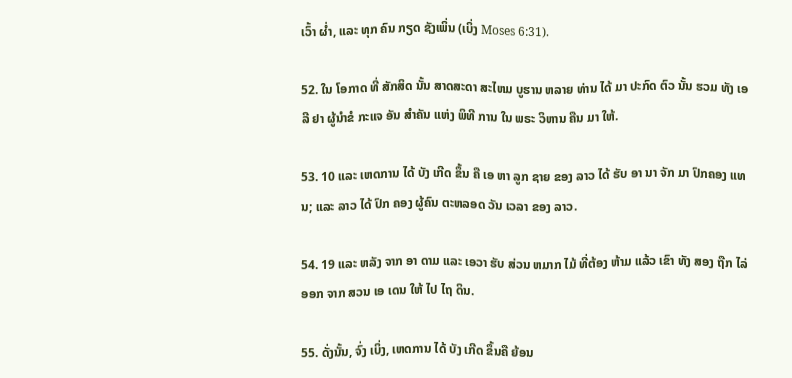ເວົ້າ ຜ່ຳ, ແລະ ທຸກ ຄົນ ກຽດ ຊັງເພິ່ນ (ເບິ່ງ Moses 6:31).

52. ໃນ ໂອກາດ ທີ່ ສັກສິດ ນັ້ນ ສາດສະດາ ສະໄຫມ ບູຮານ ຫລາຍ ທ່ານ ໄດ້ ມາ ປະກົດ ຕົວ ນັ້ນ ຮວມ ທັງ ເອ ລີ ຢາ ຜູ້ນໍາຂໍ ກະແຈ ອັນ ສໍາຄັນ ແຫ່ງ ພິທີ ການ ໃນ ພຣະ ວິຫານ ຄືນ ມາ ໃຫ້.

53. 10 ແລະ ເຫດການ ໄດ້ ບັງ ເກີດ ຂຶ້ນ ຄື ເອ ຫາ ລູກ ຊາຍ ຂອງ ລາວ ໄດ້ ຮັບ ອາ ນາ ຈັກ ມາ ປົກຄອງ ແທນ; ແລະ ລາວ ໄດ້ ປົກ ຄອງ ຜູ້ຄົນ ຕະຫລອດ ວັນ ເວລາ ຂອງ ລາວ.

54. 19 ແລະ ຫລັງ ຈາກ ອາ ດາມ ແລະ ເອວາ ຮັບ ສ່ວນ ຫມາກ ໄມ້ ທີ່ຕ້ອງ ຫ້າມ ແລ້ວ ເຂົາ ທັງ ສອງ ຖືກ ໄລ່ ອອກ ຈາກ ສວນ ເອ ເດນ ໃຫ້ ໄປ ໄຖ ດິນ.

55. ດັ່ງນັ້ນ, ຈົ່ງ ເບິ່ງ, ເຫດການ ໄດ້ ບັງ ເກີດ ຂຶ້ນຄື ຍ້ອນ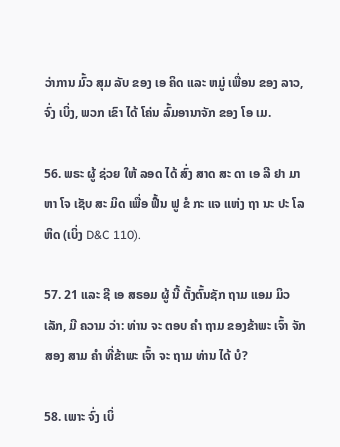ວ່າການ ມົ້ວ ສຸມ ລັບ ຂອງ ເອ ຄິດ ແລະ ຫມູ່ ເພື່ອນ ຂອງ ລາວ, ຈົ່ງ ເບິ່ງ, ພວກ ເຂົາ ໄດ້ ໂຄ່ນ ລົ້ມອານາຈັກ ຂອງ ໂອ ເມ.

56. ພຣະ ຜູ້ ຊ່ວຍ ໃຫ້ ລອດ ໄດ້ ສົ່ງ ສາດ ສະ ດາ ເອ ລີ ຢາ ມາ ຫາ ໂຈ ເຊັບ ສະ ມິດ ເພື່ອ ຟື້ນ ຟູ ຂໍ ກະ ແຈ ແຫ່ງ ຖາ ນະ ປະ ໂລ ຫິດ (ເບິ່ງ D&C 110).

57. 21 ແລະ ຊີ ເອ ສຣອມ ຜູ້ ນີ້ ຕັ້ງຕົ້ນຊັກ ຖາມ ແອມ ມິວ ເລັກ, ມີ ຄວາມ ວ່າ: ທ່ານ ຈະ ຕອບ ຄໍາ ຖາມ ຂອງຂ້າພະ ເຈົ້າ ຈັກ ສອງ ສາມ ຄໍາ ທີ່ຂ້າພະ ເຈົ້າ ຈະ ຖາມ ທ່ານ ໄດ້ ບໍ?

58. ເພາະ ຈົ່ງ ເບິ່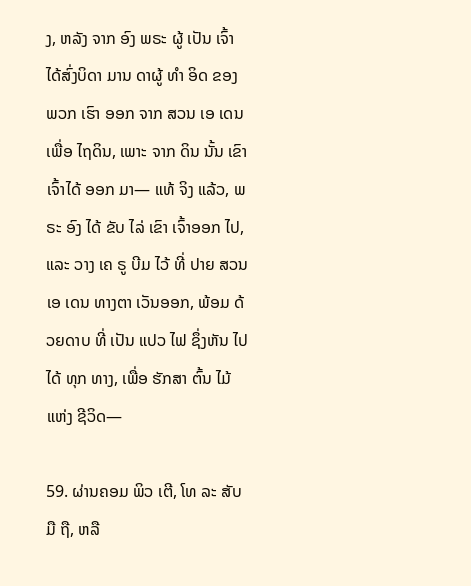ງ, ຫລັງ ຈາກ ອົງ ພຣະ ຜູ້ ເປັນ ເຈົ້າ ໄດ້ສົ່ງບິດາ ມານ ດາຜູ້ ທໍາ ອິດ ຂອງ ພວກ ເຮົາ ອອກ ຈາກ ສວນ ເອ ເດນ ເພື່ອ ໄຖດິນ, ເພາະ ຈາກ ດິນ ນັ້ນ ເຂົາ ເຈົ້າໄດ້ ອອກ ມາ— ແທ້ ຈິງ ແລ້ວ, ພຣະ ອົງ ໄດ້ ຂັບ ໄລ່ ເຂົາ ເຈົ້າອອກ ໄປ, ແລະ ວາງ ເຄ ຣູ ບີມ ໄວ້ ທີ່ ປາຍ ສວນ ເອ ເດນ ທາງຕາ ເວັນອອກ, ພ້ອມ ດ້ວຍດາບ ທີ່ ເປັນ ແປວ ໄຟ ຊຶ່ງຫັນ ໄປ ໄດ້ ທຸກ ທາງ, ເພື່ອ ຮັກສາ ຕົ້ນ ໄມ້ ແຫ່ງ ຊີວິດ—

59. ຜ່ານຄອມ ພິວ ເຕີ, ໂທ ລະ ສັບ ມື ຖື, ຫລື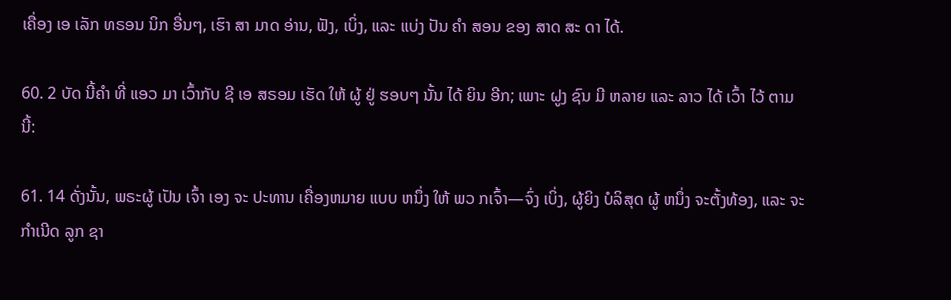ເຄື່ອງ ເອ ເລັກ ທຣອນ ນິກ ອື່ນໆ, ເຮົາ ສາ ມາດ ອ່ານ, ຟັງ, ເບິ່ງ, ແລະ ແບ່ງ ປັນ ຄໍາ ສອນ ຂອງ ສາດ ສະ ດາ ໄດ້.

60. 2 ບັດ ນີ້ຄໍາ ທີ່ ແອວ ມາ ເວົ້າກັບ ຊີ ເອ ສຣອມ ເຮັດ ໃຫ້ ຜູ້ ຢູ່ ຮອບໆ ນັ້ນ ໄດ້ ຍິນ ອີກ; ເພາະ ຝູງ ຊົນ ມີ ຫລາຍ ແລະ ລາວ ໄດ້ ເວົ້າ ໄວ້ ຕາມ ນີ້:

61. 14 ດັ່ງນັ້ນ, ພຣະຜູ້ ເປັນ ເຈົ້າ ເອງ ຈະ ປະທານ ເຄື່ອງຫມາຍ ແບບ ຫນຶ່ງ ໃຫ້ ພວ ກເຈົ້າ—ຈົ່ງ ເບິ່ງ, ຜູ້ຍິງ ບໍລິສຸດ ຜູ້ ຫນຶ່ງ ຈະຕັ້ງທ້ອງ, ແລະ ຈະ ກໍາເນີດ ລູກ ຊາ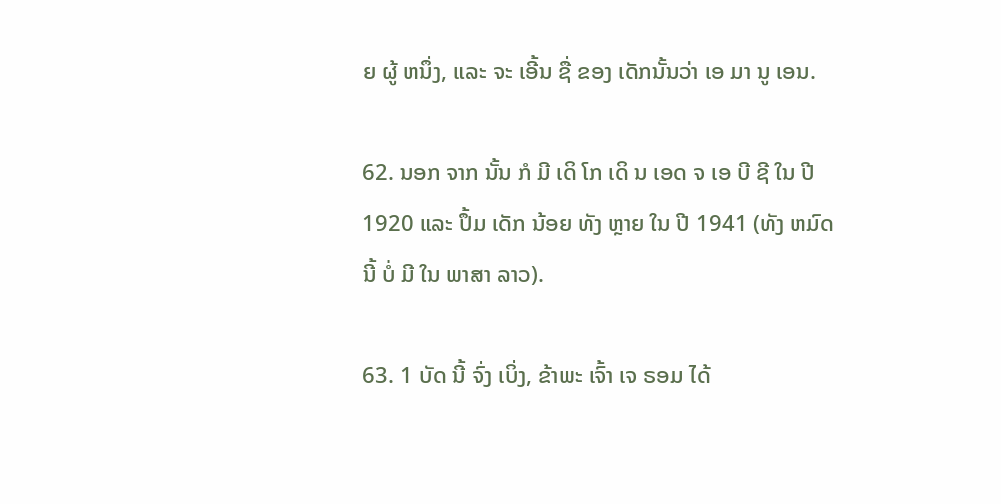ຍ ຜູ້ ຫນຶ່ງ, ແລະ ຈະ ເອີ້ນ ຊື່ ຂອງ ເດັກນັ້ນວ່າ ເອ ມາ ນູ ເອນ.

62. ນອກ ຈາກ ນັ້ນ ກໍ ມີ ເດິ ໂກ ເດິ ນ ເອດ ຈ ເອ ບີ ຊີ ໃນ ປີ 1920 ແລະ ປຶ້ມ ເດັກ ນ້ອຍ ທັງ ຫຼາຍ ໃນ ປີ 1941 (ທັງ ຫມົດ ນີ້ ບໍ່ ມີ ໃນ ພາສາ ລາວ).

63. 1 ບັດ ນີ້ ຈົ່ງ ເບິ່ງ, ຂ້າພະ ເຈົ້າ ເຈ ຣອມ ໄດ້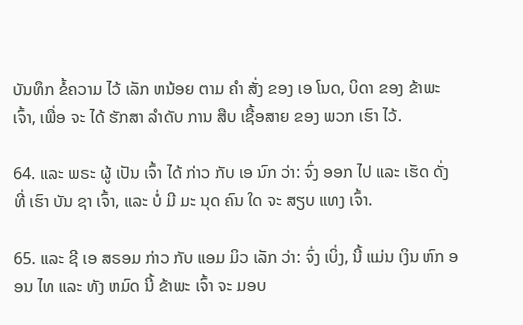ບັນທຶກ ຂໍ້ຄວາມ ໄວ້ ເລັກ ຫນ້ອຍ ຕາມ ຄໍາ ສັ່ງ ຂອງ ເອ ໂນດ, ບິດາ ຂອງ ຂ້າພະເຈົ້າ, ເພື່ອ ຈະ ໄດ້ ຮັກສາ ລໍາດັບ ການ ສືບ ເຊື້ອສາຍ ຂອງ ພວກ ເຮົາ ໄວ້.

64. ແລະ ພຣະ ຜູ້ ເປັນ ເຈົ້າ ໄດ້ ກ່າວ ກັບ ເອ ນົກ ວ່າ: ຈົ່ງ ອອກ ໄປ ແລະ ເຮັດ ດັ່ງ ທີ່ ເຮົາ ບັນ ຊາ ເຈົ້າ, ແລະ ບໍ່ ມີ ມະ ນຸດ ຄົນ ໃດ ຈະ ສຽບ ແທງ ເຈົ້າ.

65. ແລະ ຊີ ເອ ສຣອມ ກ່າວ ກັບ ແອມ ມິວ ເລັກ ວ່າ: ຈົ່ງ ເບິ່ງ, ນີ້ ແມ່ນ ເງິນ ຫົກ ອອນ ໄທ ແລະ ທັງ ຫມົດ ນີ້ ຂ້າພະ ເຈົ້າ ຈະ ມອບ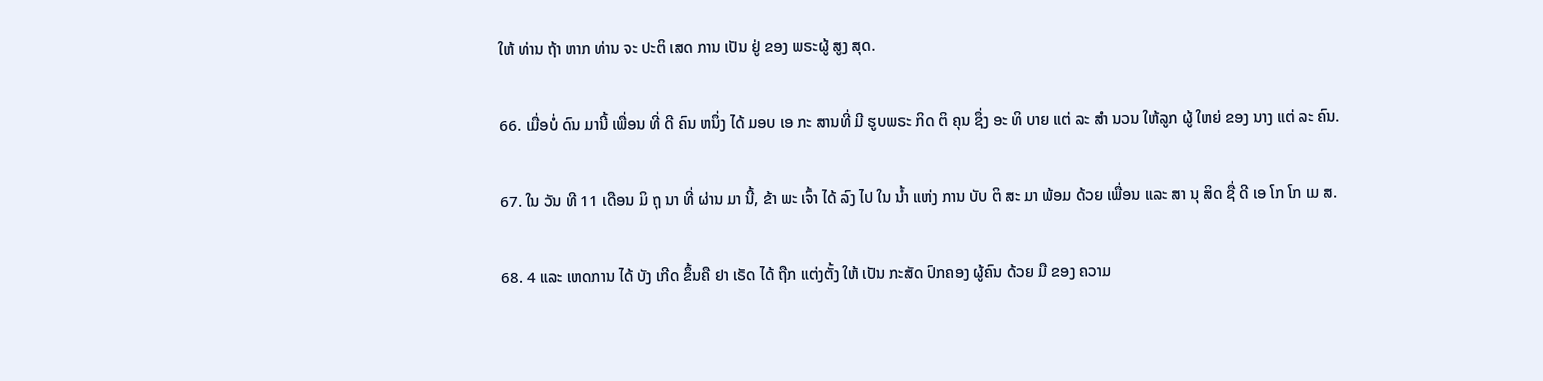ໃຫ້ ທ່ານ ຖ້າ ຫາກ ທ່ານ ຈະ ປະຕິ ເສດ ການ ເປັນ ຢູ່ ຂອງ ພຣະຜູ້ ສູງ ສຸດ.

66. ເມື່ອບໍ່ ດົນ ມານີ້ ເພື່ອນ ທີ່ ດີ ຄົນ ຫນຶ່ງ ໄດ້ ມອບ ເອ ກະ ສານທີ່ ມີ ຮູບພຣະ ກິດ ຕິ ຄຸນ ຊຶ່ງ ອະ ທິ ບາຍ ແຕ່ ລະ ສໍາ ນວນ ໃຫ້ລູກ ຜູ້ ໃຫຍ່ ຂອງ ນາງ ແຕ່ ລະ ຄົນ.

67. ໃນ ວັນ ທີ 11 ເດືອນ ມິ ຖຸ ນາ ທີ່ ຜ່ານ ມາ ນີ້, ຂ້າ ພະ ເຈົ້າ ໄດ້ ລົງ ໄປ ໃນ ນ້ຳ ແຫ່ງ ການ ບັບ ຕິ ສະ ມາ ພ້ອມ ດ້ວຍ ເພື່ອນ ແລະ ສາ ນຸ ສິດ ຊື່ ດີ ເອ ໂກ ໂກ ເມ ສ.

68. 4 ແລະ ເຫດການ ໄດ້ ບັງ ເກີດ ຂຶ້ນຄື ຢາ ເຣັດ ໄດ້ ຖືກ ແຕ່ງຕັ້ງ ໃຫ້ ເປັນ ກະສັດ ປົກຄອງ ຜູ້ຄົນ ດ້ວຍ ມື ຂອງ ຄວາມ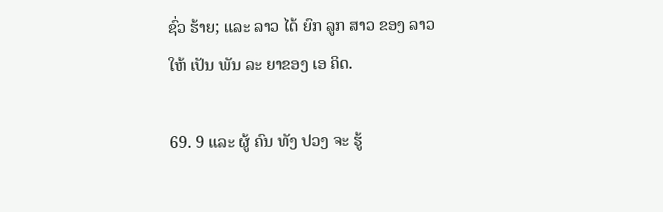ຊົ່ວ ຮ້າຍ; ແລະ ລາວ ໄດ້ ຍົກ ລູກ ສາວ ຂອງ ລາວ ໃຫ້ ເປັນ ພັນ ລະ ຍາຂອງ ເອ ຄິດ.

69. 9 ແລະ ຜູ້ ຄົນ ທັງ ປວງ ຈະ ຮູ້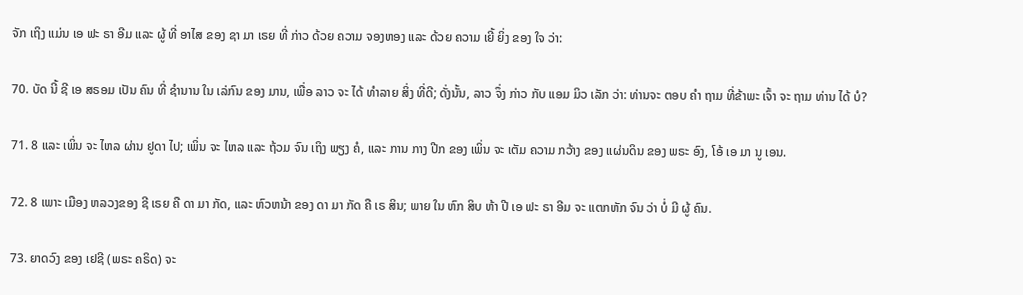ຈັກ ເຖິງ ແມ່ນ ເອ ຟະ ຣາ ອີມ ແລະ ຜູ້ ທີ່ ອາໄສ ຂອງ ຊາ ມາ ເຣຍ ທີ່ ກ່າວ ດ້ວຍ ຄວາມ ຈອງຫອງ ແລະ ດ້ວຍ ຄວາມ ເຍີ້ ຍິ່ງ ຂອງ ໃຈ ວ່າ:

70. ບັດ ນີ້ ຊີ ເອ ສຣອມ ເປັນ ຄົນ ທີ່ ຊໍານານ ໃນ ເລ່ກົນ ຂອງ ມານ, ເພື່ອ ລາວ ຈະ ໄດ້ ທໍາລາຍ ສິ່ງ ທີ່ດີ; ດັ່ງນັ້ນ, ລາວ ຈຶ່ງ ກ່າວ ກັບ ແອມ ມິວ ເລັກ ວ່າ: ທ່ານຈະ ຕອບ ຄໍາ ຖາມ ທີ່ຂ້າພະ ເຈົ້າ ຈະ ຖາມ ທ່ານ ໄດ້ ບໍ?

71. 8 ແລະ ເພິ່ນ ຈະ ໄຫລ ຜ່ານ ຢູດາ ໄປ; ເພິ່ນ ຈະ ໄຫລ ແລະ ຖ້ວມ ຈົນ ເຖິງ ພຽງ ຄໍ, ແລະ ການ ກາງ ປີກ ຂອງ ເພິ່ນ ຈະ ເຕັມ ຄວາມ ກວ້າງ ຂອງ ແຜ່ນດິນ ຂອງ ພຣະ ອົງ, ໂອ້ ເອ ມາ ນູ ເອນ.

72. 8 ເພາະ ເມືອງ ຫລວງຂອງ ຊີ ເຣຍ ຄື ດາ ມາ ກັດ, ແລະ ຫົວຫນ້າ ຂອງ ດາ ມາ ກັດ ຄື ເຣ ສິນ; ພາຍ ໃນ ຫົກ ສິບ ຫ້າ ປີ ເອ ຟະ ຣາ ອີມ ຈະ ແຕກຫັກ ຈົນ ວ່າ ບໍ່ ມີ ຜູ້ ຄົນ.

73. ຍາດວົງ ຂອງ ເຢຊີ (ພຣະ ຄຣິດ) ຈະ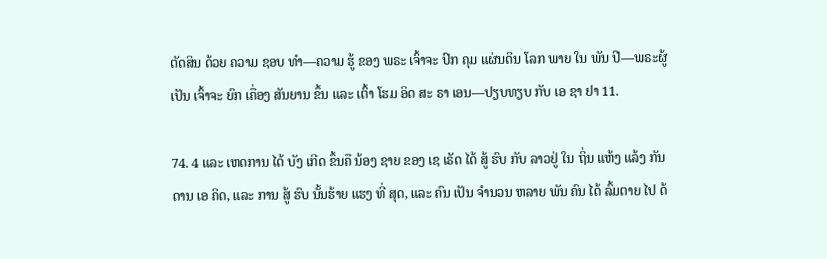ຕັດສິນ ດ້ວຍ ຄວາມ ຊອບ ທໍາ—ຄວາມ ຮູ້ ຂອງ ພຣະ ເຈົ້າຈະ ປົກ ຄຸມ ແຜ່ນດິນ ໂລກ ພາຍ ໃນ ພັນ ປີ—ພຣະຜູ້ ເປັນ ເຈົ້າຈະ ຍົກ ເຄື່ອງ ສັນຍານ ຂຶ້ນ ແລະ ເຕົ້າ ໂຮມ ອິດ ສະ ຣາ ເອນ—ປຽບທຽບ ກັບ ເອ ຊາ ຢາ 11.

74. 4 ແລະ ເຫດການ ໄດ້ ບັງ ເກີດ ຂຶ້ນຄື ນ້ອງ ຊາຍ ຂອງ ເຊ ເຣັດ ໄດ້ ສູ້ ຮົບ ກັບ ລາວຢູ່ ໃນ ຖິ່ນ ແຫ້ງ ແລ້ງ ກັນດານ ເອ ຄິດ, ແລະ ການ ສູ້ ຮົບ ນັ້ນຮ້າຍ ແຮງ ທີ່ ສຸດ, ແລະ ຄົນ ເປັນ ຈໍານວນ ຫລາຍ ພັນ ຄົນ ໄດ້ ລົ້ມຕາຍ ໄປ ດ້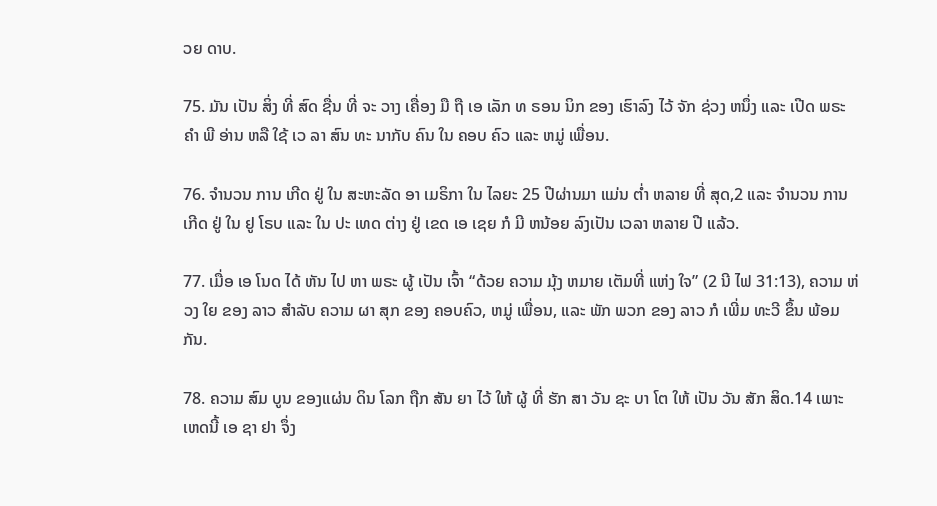ວຍ ດາບ.

75. ມັນ ເປັນ ສິ່ງ ທີ່ ສົດ ຊື່ນ ທີ່ ຈະ ວາງ ເຄື່ອງ ມື ຖື ເອ ເລັກ ທ ຣອນ ນິກ ຂອງ ເຮົາລົງ ໄວ້ ຈັກ ຊ່ວງ ຫນຶ່ງ ແລະ ເປີດ ພຣະ ຄໍາ ພີ ອ່ານ ຫລື ໃຊ້ ເວ ລາ ສົນ ທະ ນາກັບ ຄົນ ໃນ ຄອບ ຄົວ ແລະ ຫມູ່ ເພື່ອນ.

76. ຈໍານວນ ການ ເກີດ ຢູ່ ໃນ ສະຫະລັດ ອາ ເມຣິກາ ໃນ ໄລຍະ 25 ປີຜ່ານມາ ແມ່ນ ຕ່ຳ ຫລາຍ ທີ່ ສຸດ,2 ແລະ ຈໍານວນ ການ ເກີດ ຢູ່ ໃນ ຢູ ໂຣບ ແລະ ໃນ ປະ ເທດ ຕ່າງ ຢູ່ ເຂດ ເອ ເຊຍ ກໍ ມີ ຫນ້ອຍ ລົງເປັນ ເວລາ ຫລາຍ ປີ ແລ້ວ.

77. ເມື່ອ ເອ ໂນດ ໄດ້ ຫັນ ໄປ ຫາ ພຣະ ຜູ້ ເປັນ ເຈົ້າ “ດ້ວຍ ຄວາມ ມຸ້ງ ຫມາຍ ເຕັມທີ່ ແຫ່ງ ໃຈ” (2 ນີ ໄຟ 31:13), ຄວາມ ຫ່ວງ ໃຍ ຂອງ ລາວ ສໍາລັບ ຄວາມ ຜາ ສຸກ ຂອງ ຄອບຄົວ, ຫມູ່ ເພື່ອນ, ແລະ ພັກ ພວກ ຂອງ ລາວ ກໍ ເພີ່ມ ທະວີ ຂຶ້ນ ພ້ອມ ກັນ.

78. ຄວາມ ສົມ ບູນ ຂອງແຜ່ນ ດິນ ໂລກ ຖືກ ສັນ ຍາ ໄວ້ ໃຫ້ ຜູ້ ທີ່ ຮັກ ສາ ວັນ ຊະ ບາ ໂຕ ໃຫ້ ເປັນ ວັນ ສັກ ສິດ.14 ເພາະ ເຫດນີ້ ເອ ຊາ ຢາ ຈຶ່ງ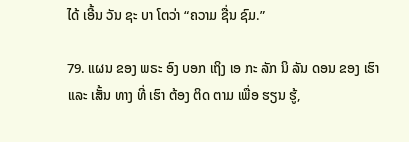ໄດ້ ເອີ້ນ ວັນ ຊະ ບາ ໂຕວ່າ “ຄວາມ ຊື່ນ ຊົມ.”

79. ແຜນ ຂອງ ພຣະ ອົງ ບອກ ເຖິງ ເອ ກະ ລັກ ນິ ລັນ ດອນ ຂອງ ເຮົາ ແລະ ເສັ້ນ ທາງ ທີ່ ເຮົາ ຕ້ອງ ຕິດ ຕາມ ເພື່ອ ຮຽນ ຮູ້,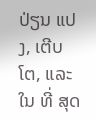ປ່ຽນ ແປງ, ເຕີບ ໂຕ, ແລະ ໃນ ທີ່ ສຸດ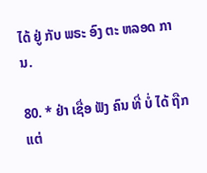ໄດ້ ຢູ່ ກັບ ພຣະ ອົງ ຕະ ຫລອດ ການ.

80. * ຢ່າ ເຊື່ອ ຟັງ ຄົນ ທີ່ ບໍ່ ໄດ້ ຖືກ ແຕ່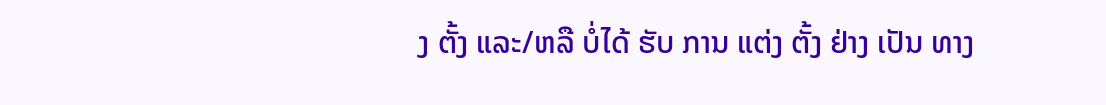ງ ຕັ້ງ ແລະ/ຫລື ບໍ່ໄດ້ ຮັບ ການ ແຕ່ງ ຕັ້ງ ຢ່າງ ເປັນ ທາງ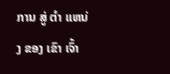ການ ສູ່ ຕໍາ ແຫນ່ງ ຂອງ ເຂົາ ເຈົ້າ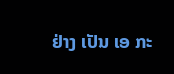ຢ່າງ ເປັນ ເອ ກະ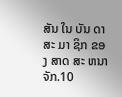ສັນ ໃນ ບັນ ດາ ສະ ມາ ຊິກ ຂອງ ສາດ ສະ ຫນາ ຈັກ.10